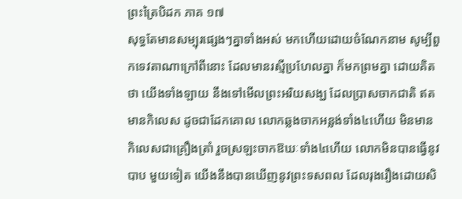ព្រះត្រៃបិដក ភាគ ១៧
សុទ្ធតែមានសម្បុរផ្សេងៗគ្នាទាំងអស់ មកហើយដោយចំណែកនាម សូម្បីពួកទេវតាណាក្រៅពីនោះ ដែលមានរស្មីប្រហែលគ្នា ក៏មកព្រមគ្នា ដោយគិតថា យើងទាំងឡាយ នឹងទៅមើលព្រះអរិយសង្ឃ ដែលប្រាសចាកជាតិ ឥតមានកិលេស ដូចជាដែកគោល លោកឆ្លងចាកអន្លង់ទាំង៤ហើយ មិនមានកិលេសជាគ្រឿងត្រាំ រួចស្រឡះចាកឱឃៈទាំង៤ហើយ លោកមិនបានធ្វើនូវបាប មួយទៀត យើងនឹងបានឃើញនូវព្រះទសពល ដែលរុងរឿងដោយសិ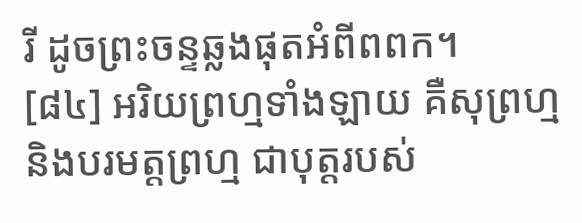រី ដូចព្រះចន្ទឆ្លងផុតអំពីពពក។
[៨៤] អរិយព្រហ្មទាំងឡាយ គឺសុព្រហ្ម និងបរមត្តព្រហ្ម ជាបុត្តរបស់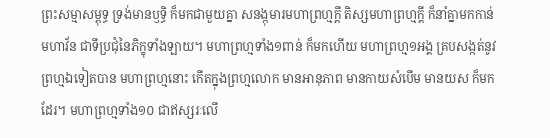ព្រះសម្មាសម្ពុទ្ធ ទ្រង់មានឫទ្ធិ ក៏មកជាមួយគ្នា សនង្កុមារមហាព្រហ្មក្តី តិស្សមហាព្រហ្មក្តី ក៏នាំគ្នាមកកាន់មហាវ័ន ជាទីប្រជុំនៃភិក្ខុទាំងឡាយ។ មហាព្រហ្មទាំង១ពាន់ ក៏មកហើយ មហាព្រហ្ម១អង្គ គ្របសង្កត់នូវព្រហ្មឯទៀតបាន មហាព្រហ្មនោះ កើតក្នុងព្រហ្មលោក មានអានុភាព មានកាយសំបើម មានយស ក៏មកដែរ។ មហាព្រហ្មទាំង១០ ជាឥស្សរៈលើ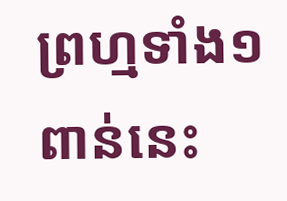ព្រហ្មទាំង១ពាន់នេះ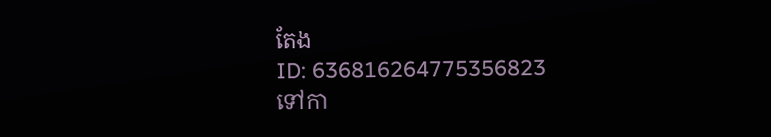តែង
ID: 636816264775356823
ទៅកា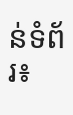ន់ទំព័រ៖